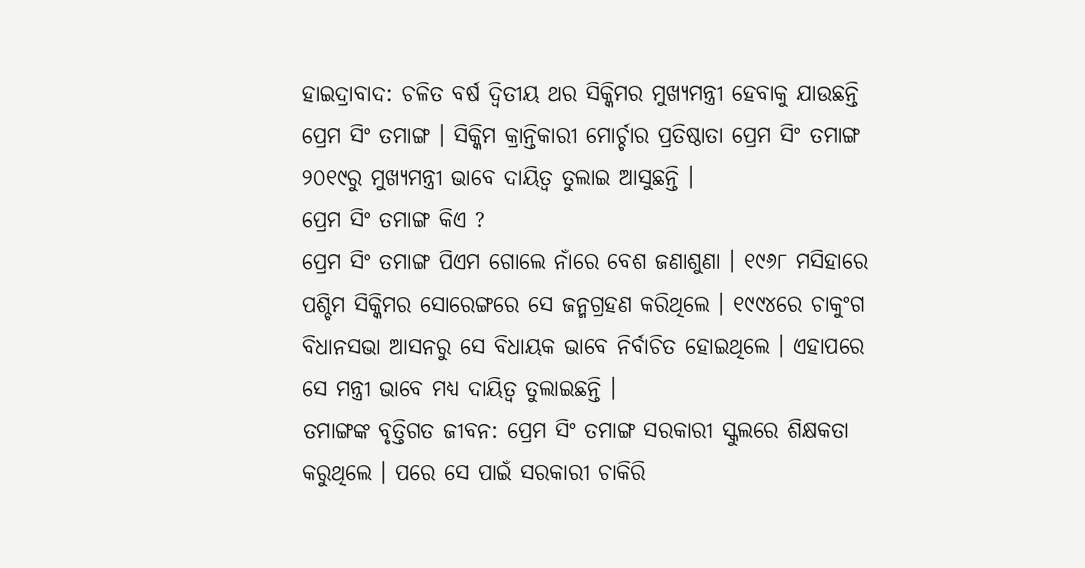ହାଇଦ୍ରାବାଦ: ଚଳିତ ବର୍ଷ ଦ୍ବିତୀୟ ଥର ସିକ୍କିମର ମୁଖ୍ୟମନ୍ତ୍ରୀ ହେବାକୁ ଯାଉଛନ୍ତି ପ୍ରେମ ସିଂ ତମାଙ୍ଗ । ସିକ୍କିମ କ୍ରାନ୍ତିକାରୀ ମୋର୍ଚ୍ଚାର ପ୍ରତିଷ୍ଠାତା ପ୍ରେମ ସିଂ ତମାଙ୍ଗ ୨୦୧୯ରୁ ମୁଖ୍ୟମନ୍ତ୍ରୀ ଭାବେ ଦାୟିତ୍ବ ତୁଲାଇ ଆସୁଛନ୍ତି ।
ପ୍ରେମ ସିଂ ତମାଙ୍ଗ କିଏ ?
ପ୍ରେମ ସିଂ ତମାଙ୍ଗ ପିଏମ ଗୋଲେ ନାଁରେ ବେଶ ଜଣାଶୁଣା । ୧୯୬୮ ମସିହାରେ ପଶ୍ଚିମ ସିକ୍କିମର ସୋରେଙ୍ଗରେ ସେ ଜନ୍ମଗ୍ରହଣ କରିଥିଲେ । ୧୯୯୪ରେ ଚାକୁଂଗ ବିଧାନସଭା ଆସନରୁ ସେ ବିଧାୟକ ଭାବେ ନିର୍ବାଚିତ ହୋଇଥିଲେ । ଏହାପରେ ସେ ମନ୍ତ୍ରୀ ଭାବେ ମଧ୍ୟ ଦାୟିତ୍ବ ତୁଲାଇଛନ୍ତି ।
ତମାଙ୍ଗଙ୍କ ବୃତ୍ତିଗତ ଜୀବନ: ପ୍ରେମ ସିଂ ତମାଙ୍ଗ ସରକାରୀ ସ୍କୁଲରେ ଶିକ୍ଷକତା କରୁଥିଲେ । ପରେ ସେ ପାଇଁ ସରକାରୀ ଚାକିରି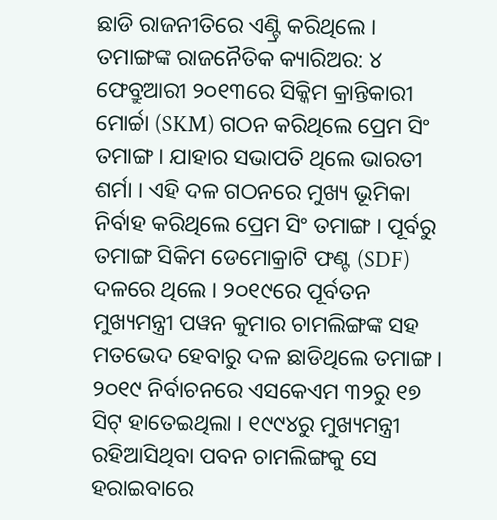ଛାଡି ରାଜନୀତିରେ ଏଣ୍ଟ୍ରି କରିଥିଲେ ।
ତମାଙ୍ଗଙ୍କ ରାଜନୈତିକ କ୍ୟାରିଅର: ୪ ଫେବ୍ରୁଆରୀ ୨୦୧୩ରେ ସିକ୍କିମ କ୍ରାନ୍ତିକାରୀ ମୋର୍ଚ୍ଚା (SKM) ଗଠନ କରିଥିଲେ ପ୍ରେମ ସିଂ ତମାଙ୍ଗ । ଯାହାର ସଭାପତି ଥିଲେ ଭାରତୀ ଶର୍ମା । ଏହି ଦଳ ଗଠନରେ ମୁଖ୍ୟ ଭୂମିକା ନିର୍ବାହ କରିଥିଲେ ପ୍ରେମ ସିଂ ତମାଙ୍ଗ । ପୂର୍ବରୁ ତମାଙ୍ଗ ସିକିମ ଡେମୋକ୍ରାଟି ଫଣ୍ଟ (SDF) ଦଳରେ ଥିଲେ । ୨୦୧୯ରେ ପୂର୍ବତନ ମୁଖ୍ୟମନ୍ତ୍ରୀ ପୱନ କୁମାର ଚାମଲିଙ୍ଗଙ୍କ ସହ ମତଭେଦ ହେବାରୁ ଦଳ ଛାଡିଥିଲେ ତମାଙ୍ଗ । ୨୦୧୯ ନିର୍ବାଚନରେ ଏସକେଏମ ୩୨ରୁ ୧୭ ସିଟ୍ ହାତେଇଥିଲା । ୧୯୯୪ରୁ ମୁଖ୍ୟମନ୍ତ୍ରୀ ରହିଆସିଥିବା ପବନ ଚାମଲିଙ୍ଗକୁ ସେ ହରାଇବାରେ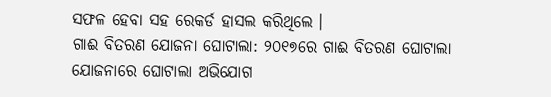ସଫଳ ହେବା ସହ ରେକର୍ଡ ହାସଲ କରିଥିଲେ ।
ଗାଈ ବିତରଣ ଯୋଜନା ଘୋଟାଲା: ୨୦୧୭ରେ ଗାଈ ବିତରଣ ଘୋଟାଲା ଯୋଜନାରେ ଘୋଟାଲା ଅଭିଯୋଗ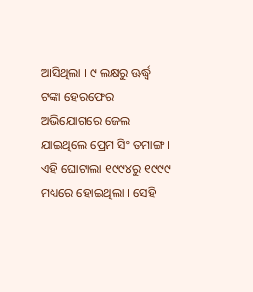ଆସିଥିଲା । ୯ ଲକ୍ଷରୁ ଊର୍ଦ୍ଧ୍ବ ଟଙ୍କା ହେରଫେର ଅଭିଯୋଗରେ ଜେଲ ଯାଇଥିଲେ ପ୍ରେମ ସିଂ ତମାଙ୍ଗ । ଏହି ଘୋଟାଲା ୧୯୯୪ରୁ ୧୯୯୯ ମଧ୍ୟରେ ହୋଇଥିଲା । ସେହି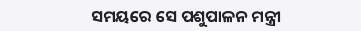ସମୟରେ ସେ ପଶୁପାଳନ ମନ୍ତ୍ରୀ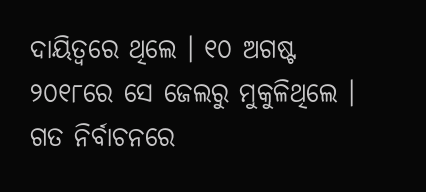ଦାୟିତ୍ବରେ ଥିଲେ । ୧୦ ଅଗଷ୍ଟ ୨୦୧୮ରେ ସେ ଜେଲରୁ ମୁକୁଳିଥିଲେ ।
ଗତ ନିର୍ବାଚନରେ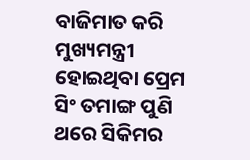ବାଜିମାତ କରି ମୁଖ୍ୟମନ୍ତ୍ରୀ ହୋଇଥିବା ପ୍ରେମ ସିଂ ତମାଙ୍ଗ ପୁଣି ଥରେ ସିକିମର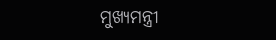ମୁଖ୍ୟମନ୍ତ୍ରୀ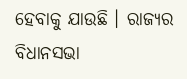ହେବାକୁ ଯାଉଛି । ରାଜ୍ୟର ବିଧାନସଭା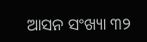ଆସନ ସଂଖ୍ୟା ୩୨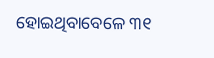ହୋଇଥିବାବେଳେ ୩୧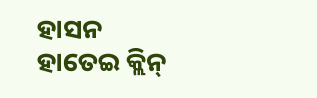ହାସନ ହାତେଇ କ୍ଲିନ୍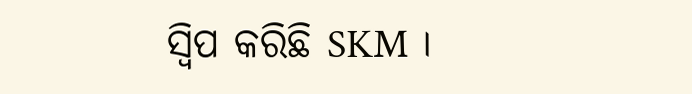ସ୍ବିପ କରିଛି SKM ।